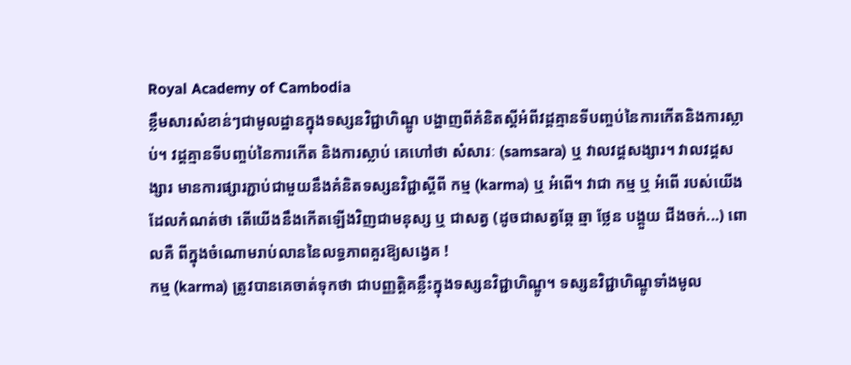Royal Academy of Cambodia
ខ្លឹមសារសំខាន់ៗជាមូលដ្ឋានក្នុងទស្សនវិជ្ជាហិណ្ឌូ បង្ហាញពីគំនិតស្តីអំពីវដ្តគ្មានទីបញ្ចប់នៃការកើតនិងការស្លាប់។ វដ្តគ្មានទីបញ្ចប់នៃការកើត និងការស្លាប់ គេហៅថា សំសារៈ (samsara) ឬ វាលវដ្តសង្សារ។ វាលវដ្តសង្សារ មានការផ្សារភ្ជាប់ជាមួយនឹងគំនិតទស្សនវិជ្ជាស្តីពី កម្ម (karma) ឬ អំពើ។ វាជា កម្ម ឬ អំពើ របស់យើងដែលកំណត់ថា តើយើងនឹងកើតឡើងវិញជាមនុស្ស ឬ ជាសត្វ (ដូចជាសត្វឆ្កែ ឆ្មា ថ្លែន បង្គួយ ជីងចក់...) ពោលគឺ ពីក្នុងចំណោមរាប់លាននៃលទ្ធភាពគួរឱ្យសង្វេគ !
កម្ម (karma) ត្រូវបានគេចាត់ទុកថា ជាបញ្ញត្តិគន្លឹះក្នុងទស្សនវិជ្ជាហិណ្ឌូ។ ទស្សនវិជ្ជាហិណ្ឌូទាំងមូល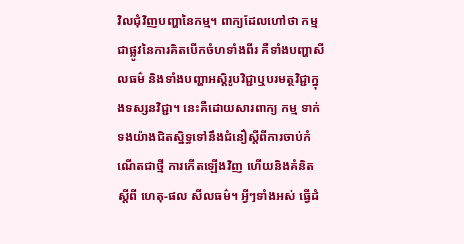វិលជុំវិញបញ្ហានៃកម្ម។ ពាក្យដែលហៅថា កម្ម ជាផ្លូវនៃការគិតបើកចំហទាំងពីរ គឺទាំងបញ្ហាសីលធម៌ និងទាំងបញ្ហាអស្តិរូបវិជ្ជាឬបរមត្ថវិជ្ជាក្នុងទស្សនវិជ្ជា។ នេះគឺដោយសារពាក្យ កម្ម ទាក់ទងយ៉ាងជិតស្និទ្ធទៅនឹងជំនឿស្តីពីការចាប់កំណើតជាថ្មី ការកើតឡើងវិញ ហើយនិងគំនិតស្តីពី ហេតុ-ផល សីលធម៌។ អ្វីៗទាំងអស់ ធ្វើដំ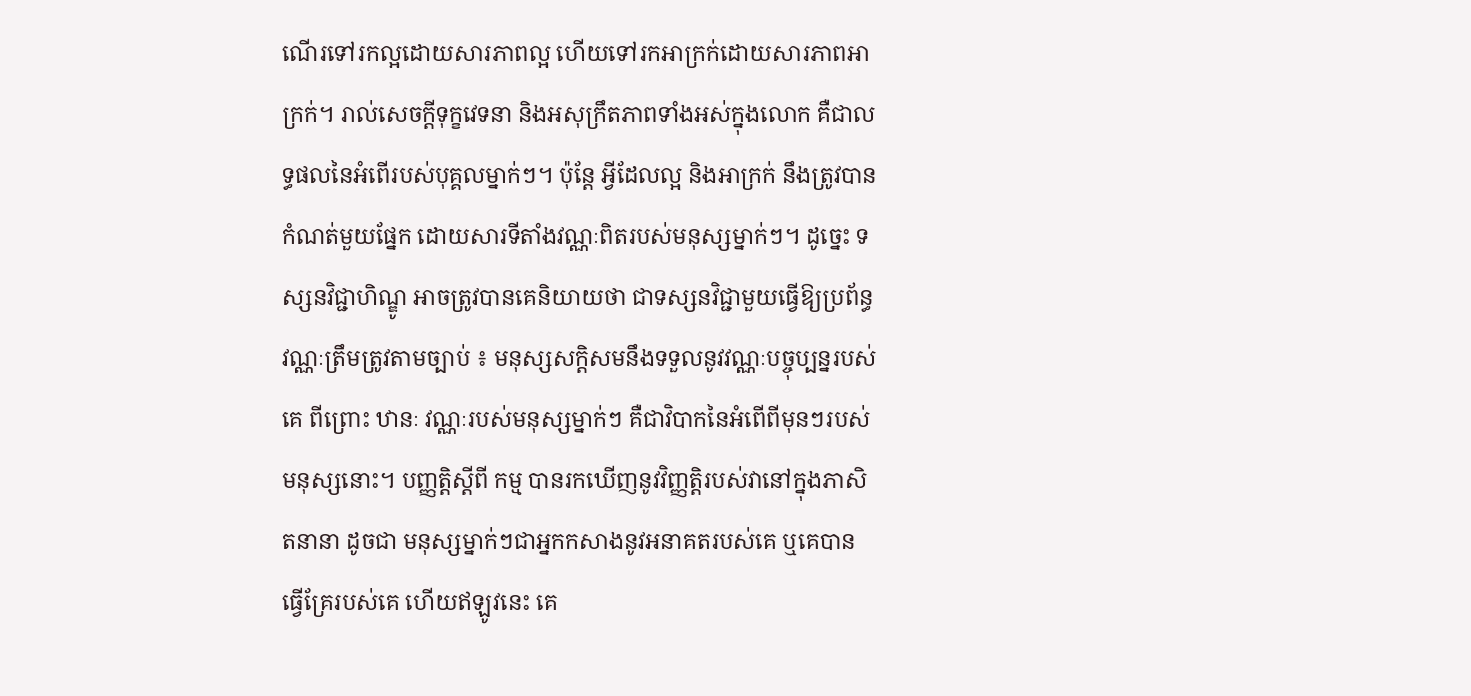ណើរទៅរកល្អដោយសារភាពល្អ ហើយទៅរកអាក្រក់ដោយសារភាពអាក្រក់។ រាល់សេចក្តីទុក្ខវេទនា និងអសុក្រឹតភាពទាំងអស់ក្នុងលោក គឺជាលទ្ធផលនៃអំពើរបស់បុគ្គលម្នាក់ៗ។ ប៉ុន្តែ អ្វីដែលល្អ និងអាក្រក់ នឹងត្រូវបានកំណត់មួយផ្នែក ដោយសារទីតាំងវណ្ណៈពិតរបស់មនុស្សម្នាក់ៗ។ ដូច្នេះ ទស្សនវិជ្ជាហិណ្ឌូ អាចត្រូវបានគេនិយាយថា ជាទស្សនវិជ្ជាមួយធ្វើឱ្យប្រព័ន្ធវណ្ណៈត្រឹមត្រូវតាមច្បាប់ ៖ មនុស្សសក្តិសមនឹងទទួលនូវវណ្ណៈបច្ចុប្បន្នរបស់គេ ពីព្រោះ ឋានៈ វណ្ណៈរបស់មនុស្សម្នាក់ៗ គឺជាវិបាកនៃអំពើពីមុនៗរបស់មនុស្សនោះ។ បញ្ញត្តិស្តីពី កម្ម បានរកឃើញនូវវិញ្ញត្តិរបស់វានៅក្នុងភាសិតនានា ដូចជា មនុស្សម្នាក់ៗជាអ្នកកសាងនូវអនាគតរបស់គេ ឬគេបានធ្វើគ្រែរបស់គេ ហើយឥឡូវនេះ គេ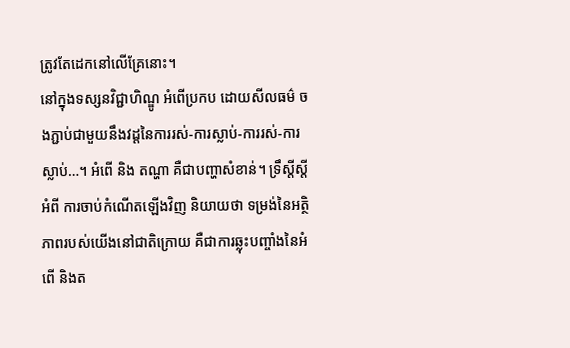ត្រូវតែដេកនៅលើគ្រែនោះ។
នៅក្នុងទស្សនវិជ្ជាហិណ្ឌូ អំពើប្រកប ដោយសីលធម៌ ចងភ្ជាប់ជាមួយនឹងវដ្តនៃការរស់-ការស្លាប់-ការរស់-ការស្លាប់…។ អំពើ និង តណ្ហា គឺជាបញ្ហាសំខាន់។ ទ្រឹស្តីស្តីអំពី ការចាប់កំណើតឡើងវិញ និយាយថា ទម្រង់នៃអត្ថិភាពរបស់យើងនៅជាតិក្រោយ គឺជាការឆ្លុះបញ្ចាំងនៃអំពើ និងត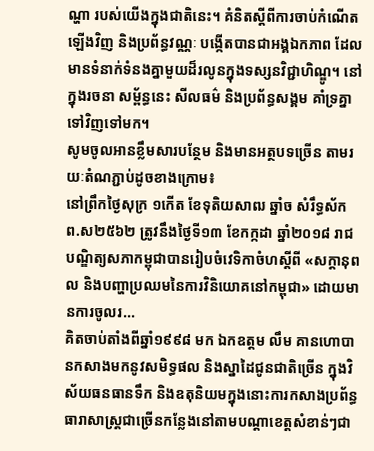ណ្ហា របស់យើងក្នុងជាតិនេះ។ គំនិតស្តីពីការចាប់កំណើតឡើងវិញ និងប្រព័ន្ធវណ្ណៈ បង្កើតបានជាអង្គឯកភាព ដែលមានទំនាក់ទំនងគ្នាមួយដ៏រលូនក្នុងទស្សនវិជ្ជាហិណ្ឌូ។ នៅក្នុងរចនា សម្ព័ន្ធនេះ សីលធម៌ និងប្រព័ន្ធសង្គម គាំទ្រគ្នាទៅវិញទៅមក។
សូមចូលអានខ្លឹមសារបន្ថែម និងមានអត្ថបទច្រើន តាមរយៈតំណភ្ជាប់ដូចខាងក្រោម៖
នៅព្រឹកថ្ងៃសុក្រ ១កើត ខែទុតិយសាឍ ឆ្នាំច សំរឹទ្ធស័ក ព.ស២៥៦២ ត្រូវនឹងថ្ងៃទី១៣ ខែកក្កដា ឆ្នាំ២០១៨ រាជបណ្ឌិត្យសភាកម្ពុជាបានរៀបចំវេទិកាចំហស្តីពី «សក្តានុពល និងបញ្ហាប្រឈមនៃការវិនិយោគនៅកម្ពុជា» ដោយមានការចូលរ...
គិតចាប់តាំងពីឆ្នាំ១៩៩៨ មក ឯកឧត្តម លឹម គានហោបានកសាងមកនូវសមិទ្ធផល និងស្នាដៃជូនជាតិច្រើន ក្នុងវិស័យធនធានទឹក និងឧតុនិយមក្នុងនោះការកសាងប្រព័ន្ធធារាសាស្ត្រជាច្រើនកន្លែងនៅតាមបណ្តាខេត្តសំខាន់ៗជា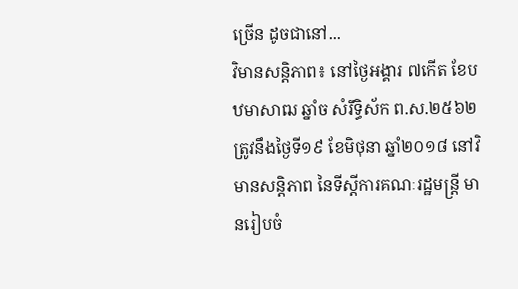ច្រើន ដូចជានៅ...
វិមានសន្តិភាព៖ នៅថ្ងៃអង្គារ ៧កើត ខែបឋមាសាឍ ឆ្នាំច សំរឹទ្ធិស័ក ព.ស.២៥៦២ ត្រូវនឹងថ្ងៃទី១៩ ខែមិថុនា ឆ្នាំ២០១៨ នៅវិមានសន្តិភាព នៃទីស្តីការគណៈរដ្ឋមន្រ្តី មានរៀបចំ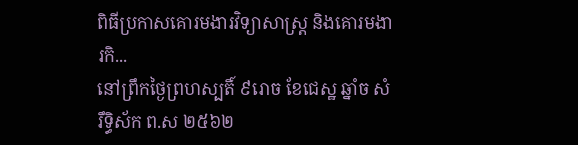ពិធីប្រកាសគោរមងារវិទ្យាសាស្ត្រ និងគោរមងារកិ...
នៅព្រឹកថ្ងៃព្រហស្បតិ៍ ៩រោច ខែជេស្ឋ ឆ្នាំច សំរឹទ្ធិស័ក ព.ស ២៥៦២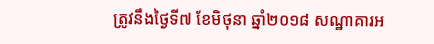ត្រូវនឹងថ្ងៃទី៧ ខែមិថុនា ឆ្នាំ២០១៨ សណ្ឋាគារអ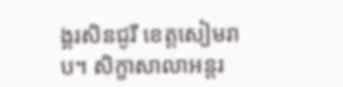ង្គរសិនជូរី ខេត្តសៀមរាប។ សិក្ខាសាលាអន្តរ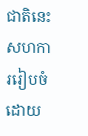ជាតិនេះ សហការរៀបចំដោយ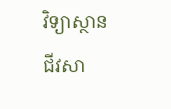វិទ្យាស្ថានជីវសា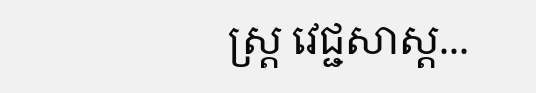ស្ត្រ វេជ្ជសាស្ត...